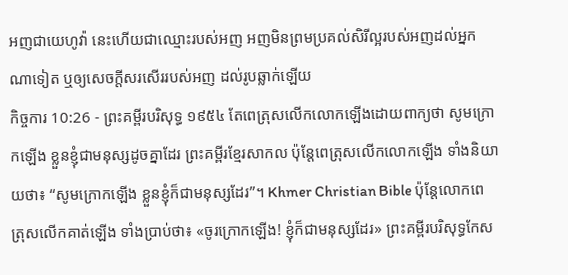អញជាយេហូវ៉ា នេះហើយជាឈ្មោះរបស់អញ អញមិនព្រមប្រគល់សិរីល្អរបស់អញដល់អ្នកណាទៀត ឬឲ្យសេចក្ដីសរសើររបស់អញ ដល់រូបឆ្លាក់ឡើយ
កិច្ចការ 10:26 - ព្រះគម្ពីរបរិសុទ្ធ ១៩៥៤ តែពេត្រុសលើកលោកឡើងដោយពាក្យថា សូមក្រោកឡើង ខ្លួនខ្ញុំជាមនុស្សដូចគ្នាដែរ ព្រះគម្ពីរខ្មែរសាកល ប៉ុន្តែពេត្រុសលើកលោកឡើង ទាំងនិយាយថា៖ “សូមក្រោកឡើង ខ្លួនខ្ញុំក៏ជាមនុស្សដែរ”។ Khmer Christian Bible ប៉ុន្ដែលោកពេត្រុសលើកគាត់ឡើង ទាំងប្រាប់ថា៖ «ចូរក្រោកឡើង! ខ្ញុំក៏ជាមនុស្សដែរ» ព្រះគម្ពីរបរិសុទ្ធកែស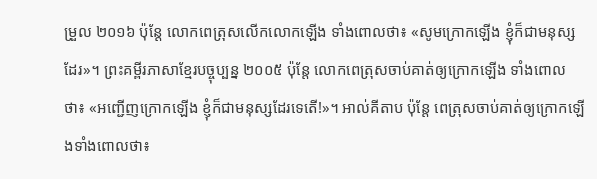ម្រួល ២០១៦ ប៉ុន្ដែ លោកពេត្រុសលើកលោកឡើង ទាំងពោលថា៖ «សូមក្រោកឡើង ខ្ញុំក៏ជាមនុស្សដែរ»។ ព្រះគម្ពីរភាសាខ្មែរបច្ចុប្បន្ន ២០០៥ ប៉ុន្តែ លោកពេត្រុសចាប់គាត់ឲ្យក្រោកឡើង ទាំងពោលថា៖ «អញ្ជើញក្រោកឡើង ខ្ញុំក៏ជាមនុស្សដែរទេតើ!»។ អាល់គីតាប ប៉ុន្ដែ ពេត្រុសចាប់គាត់ឲ្យក្រោកឡើងទាំងពោលថា៖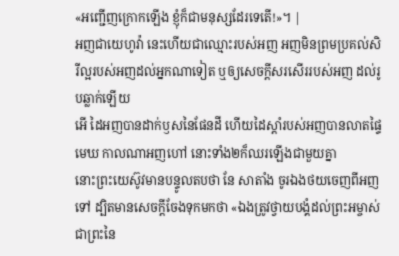«អញ្ជើញក្រោកឡើង ខ្ញុំក៏ជាមនុស្សដែរទេតើ!»។ |
អញជាយេហូវ៉ា នេះហើយជាឈ្មោះរបស់អញ អញមិនព្រមប្រគល់សិរីល្អរបស់អញដល់អ្នកណាទៀត ឬឲ្យសេចក្ដីសរសើររបស់អញ ដល់រូបឆ្លាក់ឡើយ
អើ ដៃអញបានដាក់ឫសនៃផែនដី ហើយដៃស្តាំរបស់អញបានលាតផ្ទៃមេឃ កាលណាអញហៅ នោះទាំង២ក៏ឈរឡើងជាមួយគ្នា
នោះព្រះយេស៊ូវមានបន្ទូលតបថា នែ សាតាំង ចូរឯងថយចេញពីអញទៅ ដ្បិតមានសេចក្ដីចែងទុកមកថា «ឯងត្រូវថ្វាយបង្គំដល់ព្រះអម្ចាស់ ជាព្រះនៃ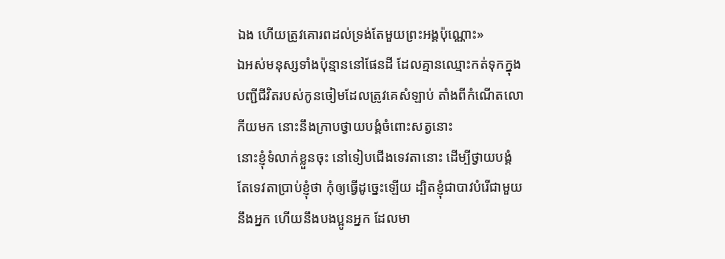ឯង ហើយត្រូវគោរពដល់ទ្រង់តែមួយព្រះអង្គប៉ុណ្ណោះ»
ឯអស់មនុស្សទាំងប៉ុន្មាននៅផែនដី ដែលគ្មានឈ្មោះកត់ទុកក្នុងបញ្ជីជីវិតរបស់កូនចៀមដែលត្រូវគេសំឡាប់ តាំងពីកំណើតលោកីយមក នោះនឹងក្រាបថ្វាយបង្គំចំពោះសត្វនោះ
នោះខ្ញុំទំលាក់ខ្លួនចុះ នៅទៀបជើងទេវតានោះ ដើម្បីថ្វាយបង្គំ តែទេវតាប្រាប់ខ្ញុំថា កុំឲ្យធ្វើដូច្នេះឡើយ ដ្បិតខ្ញុំជាបាវបំរើជាមួយនឹងអ្នក ហើយនឹងបងប្អូនអ្នក ដែលមា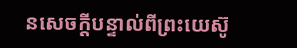នសេចក្ដីបន្ទាល់ពីព្រះយេស៊ូ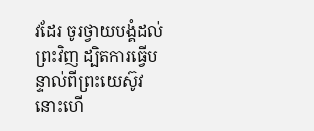វដែរ ចូរថ្វាយបង្គំដល់ព្រះវិញ ដ្បិតការធ្វើបន្ទាល់ពីព្រះយេស៊ូវ នោះហើ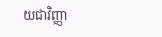យជាវិញ្ញា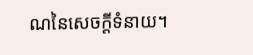ណនៃសេចក្ដីទំនាយ។